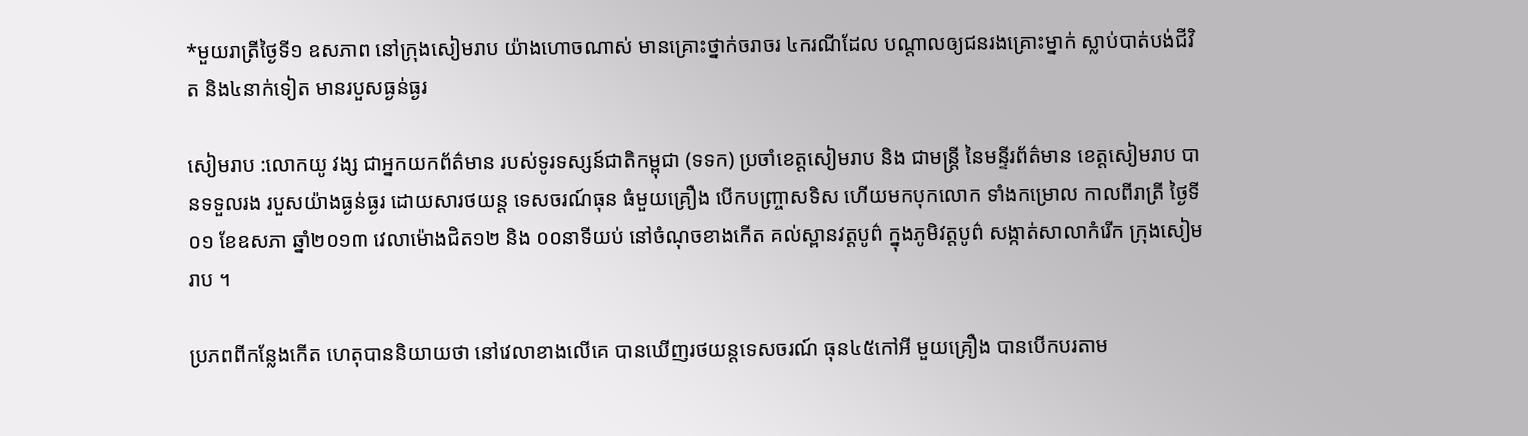*មួយរាត្រីថ្ងៃទី១ ឧសភាព នៅក្រុងសៀមរាប យ៉ាងហោចណាស់ មានគ្រោះថ្នាក់ចរាចរ ៤ករណីដែល បណ្ដាលឲ្យជនរងគ្រោះម្នាក់ ស្លាប់បាត់បង់ជីវិត និង៤នាក់ទៀត មានរបួសធ្ងន់ធ្ងរ

សៀមរាប :លោកយូ វង្ស ជាអ្នកយកព័ត៌មាន របស់ទូរទស្សន៍ជាតិកម្ពុជា (ទទក) ប្រចាំខេត្តសៀមរាប និង ជាមន្ត្រី នៃមន្ទីរព័ត៌មាន ខេត្តសៀមរាប បានទទួលរង របួសយ៉ាងធ្ងន់ធ្ងរ ដោយសារថយន្ត ទេសចរណ៍ធុន ធំមួយគ្រឿង បើកបញ្រ្ចាសទិស ហើយមកបុកលោក ទាំងកម្រោល កាលពីរាត្រី ថ្ងៃទី០១ ខែឧសភា ឆ្នាំ២០១៣ វេលាម៉ោងជិត១២ និង ០០នាទីយប់ នៅចំណុចខាងកើត គល់ស្ពានវត្តបូព៌ ក្នុងភូមិវត្តបូព៌ សង្កាត់សាលាកំរើក ក្រុងសៀមរាប ។

ប្រភពពីកន្លែងកើត ហេតុបាននិយាយថា នៅវេលាខាងលើគេ បានឃើញរថយន្តទេសចរណ៍ ធុន៤៥កៅអី មួយគ្រឿង បានបើកបរតាម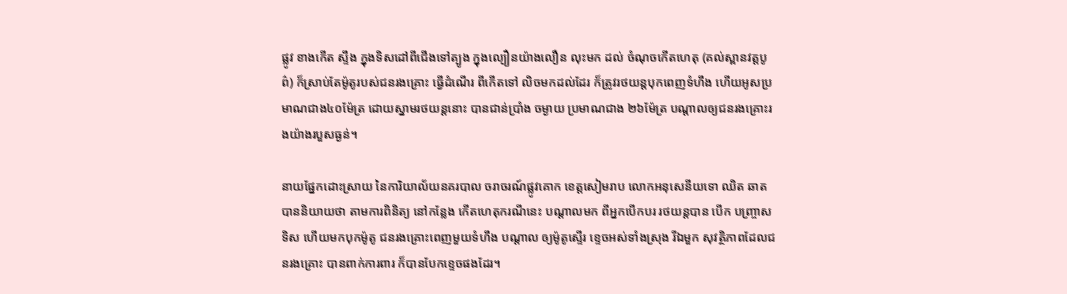ផ្លូវ ខាងកើត ស្ទឹង ក្នុងទិសដៅពីជើងទៅត្បូង ក្នុងល្បឿនយ៉ាងលឿន លុះមក ដល់ ចំណុចកើតហេតុ (គល់ស្ពានវត្តបូព៌) ក៏ស្រាប់តែម៉ូតូរបស់ជនរងគ្រោះ ធ្វើដំណើរ ពីកើតទៅ លិចមកដល់ដែរ ក៏ត្រូវរថយន្តបុកពេញទំហឹង ហើយអូសប្រមាណជាង៤០ម៉ែត្រ ដោយស្នាមរថយន្ដនោះ បានជាន់ប្រាំង ចម្ងាយ ប្រមាណជាង ២៦ម៉ែត្រ បណ្តាលឲ្យជនរងគ្រោះរងយ៉ាងរបួសធ្ងន់។

នាយផ្នែកដោះស្រាយ នៃការិយាល័យនគរបាល ចរាចរណ៍ផ្លូវគោក ខេត្តសៀមរាប លោកអនុសេនីយទោ ឈិត ឆាត បាននិយាយថា តាមការពិនិត្យ នៅកន្លែង កើតហេតុករណីនេះ បណ្តាលមក ពីអ្នកបើកបរ រថយន្តបាន បើក បញ្ច្រាសទិស ហើយមកបុកម៉ូតូ ជនរងគ្រោះពេញមួយទំហឹង បណ្តាល ឲ្យម៉ូតូស្ទើរ ខ្ទេចអស់ទាំងស្រុង រីឯមួក សុវត្ថិភាពដែលជនរងគ្រោះ បានពាក់ការពារ ក៏បានបែកខ្ទេចផងដែរ។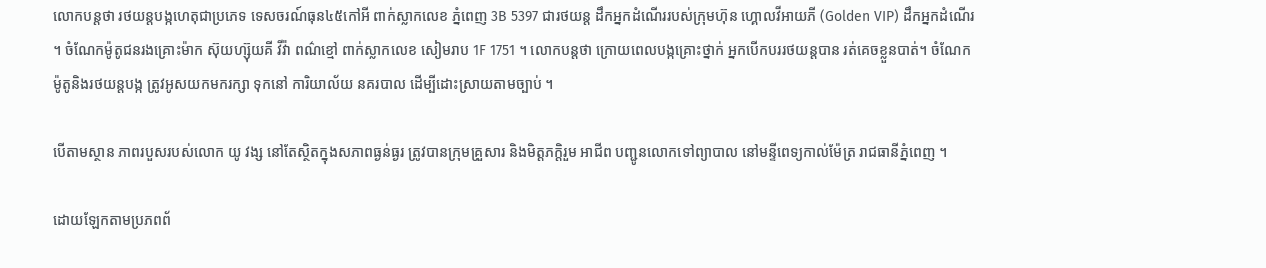លោកបន្តថា រថយន្តបង្កហេតុជាប្រភេទ ទេសចរណ៍ធុន៤៥កៅអី ពាក់ស្លាកលេខ ភ្នំពេញ 3B 5397 ជារថយន្ត ដឹកអ្នកដំណើររបស់ក្រុមហ៊ុន ហ្គោលវីអាយភី (Golden VIP) ដឹកអ្នកដំណើរ ។ ចំណែកម៉ូតូជនរងគ្រោះម៉ាក ស៊ុយហ្ស៊ុយគី វីវ៉ា ពណ៌ខ្មៅ ពាក់ស្លាកលេខ សៀមរាប 1F 1751 ។ លោកបន្តថា ក្រោយពេលបង្កគ្រោះថ្នាក់ អ្នកបើកបររថយន្ដបាន រត់គេចខ្លួនបាត់។ ចំណែកម៉ូតូនិងរថយន្តបង្ក ត្រូវអូសយកមករក្សា ទុកនៅ ការិយាល័យ នគរបាល ដើម្បីដោះស្រាយតាមច្បាប់ ។

បើតាមស្ថាន ភាពរបួសរបស់លោក យូ វង្ស នៅតែស្ថិតក្នុងសភាពធ្ងន់ធ្ងរ ត្រូវបានក្រុមគ្រួសារ និងមិត្តភក្តិរួម អាជីព បញ្ជូនលោកទៅព្យាបាល នៅមន្ទីពេទ្យកាល់ម៉ែត្រ រាជធានីភ្នំពេញ ។

ដោយឡែកតាមប្រភពព័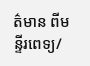ត៌មាន ពីមន្ទីរពេទ្យ/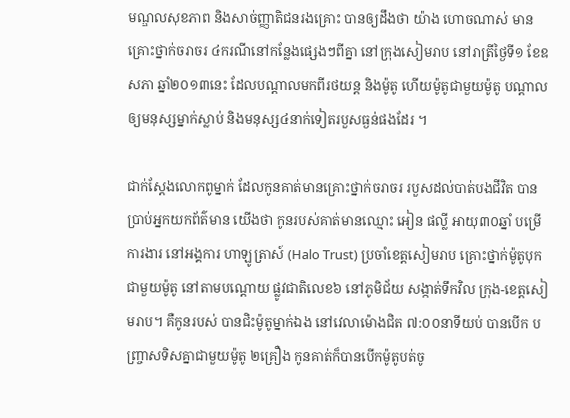មណ្ឌលសុខភាព និងសាច់ញ្ញាតិជនរងគ្រោះ បានឲ្យដឹងថា យ៉ាង ហោចណាស់ មានគ្រោះថ្នាក់ចរាចរ ៤ករណីនៅកន្លែងផ្សេងៗពីគ្នា នៅក្រុងសៀមរាប នៅរាត្រីថ្ងៃទី១ ខែឧសភា ឆ្នាំ២០១៣នេះ ដែលបណ្ដាលមកពីរថយន្ដ និងម៉ូតូ ហើយម៉ូតូជាមួយម៉ូតូ បណ្ដាលឲ្យមនុស្សម្នាក់ស្លាប់ និងមនុស្ស៤នាក់ទៀតរបួសធ្ងន់ផងដែរ ។

ជាក់ស្ដែងលោកពូម្នាក់ ដែលកូនគាត់មានគ្រោះថ្នាក់ចរាចរ របួសដល់បាត់បងជីវិត បានប្រាប់អ្នកយកព័ត៌មាន យើងថា កូនរបស់គាត់មានឈ្មោះ អៀន ផល្លី អាយុ៣០ឆ្នាំ បម្រើការងារ នៅអង្គការ ហាឡូត្រាស៍ (Halo Trust) ប្រចាំខេត្តសៀមរាប គ្រោះថ្នាក់ម៉ូតូបុកជាមួយម៉ូតូ នៅតាមបណ្ដោយ ផ្លូវជាតិលេខ៦ នៅភូមិជ័យ សង្កាត់ទឹកវិល ក្រុង-ខេត្តសៀមរាប។ គឺកូនរបស់ បានជិះម៉ូតូម្នាក់ឯង នៅវេលាម៉ោងជិត ៧:០០នាទីយប់ បានបើក បញ្រ្ចាសទិសគ្នាជាមួយម៉ូតូ ២គ្រឿង កូនគាត់ក៏បានបើកម៉ូតូបត់ចូ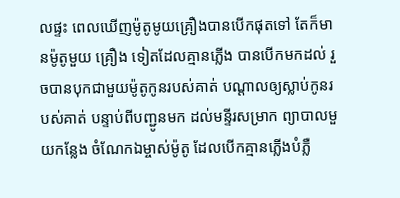លផ្ទះ ពេលឃើញម៉ូតូមូយគ្រឿងបានបើកផុតទៅ តែក៏មានម៉ូតូមួយ គ្រឿង ទៀតដែលគ្មានភ្លើង បានបើកមកដល់ រួចបានបុកជាមួយម៉ូតូកូនរបស់គាត់ បណ្ដាលឲ្យស្លាប់កូនរបស់គាត់ បន្ទាប់ពីបញ្ជូនមក ដល់មន្ទីរសម្រាក ព្យាបាលមួយកន្លែង ចំណែកឯម្ចាស់ម៉ូតូ ដែលបើកគ្មានភ្លើងបំភ្លឺ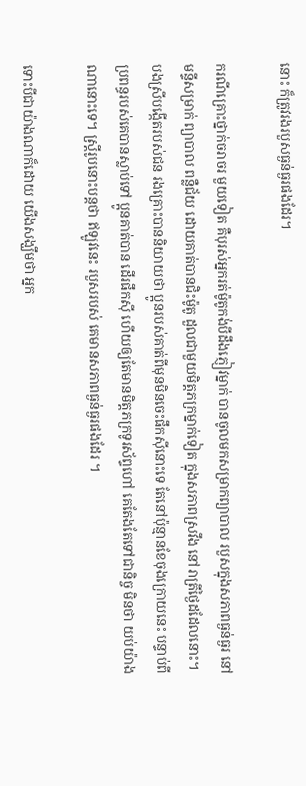នោះ ក៏ត្រូវរងរបួសធ្ងន់ធ្ងរផងដែរ។

ករណីគ្រោះថ្នាក់ចរាចរ មួយទៀត គឺបុរស់អ្នករត់ម៉ូតូកង់បីដឹងភ្ញៀវម្នាក់ បានចូលមកសម្រាកព្យាបាល របួសក្នុងសភាពធ្ងន់ធ្ងរ នៅមន្ទីសម្រាក់ ព្យាបាល ពន្លឺជ័យ ដោយគាត់បានជិះម៉ូតូ ដួលជាមួយមិត្តភក្រម្នាក់ទៀត ក្នុងសភាពស្រវឹង នៅរាត្រីថ្ងៃដដែលនោះ។ បងស្រីបង្កើតរបស់ជន រងគ្រោះបាននិយាយថា ប្អូនរបស់គាត់ពីមុនមិនចេះផឹកស៊ីនោះទេ តែនៅប៉ុន្មានខែចុងក្រោយនេះ បន្ទាប់ពីប្រពន្ធរបស់គេបានស្លាប់ទៅ ប្អូនគាត់បាន ដើរផឹកស៊ី ហើយឲ្យតែមានមិត្តភក្រទូរស័ព្ទហៅ គេតែងតែទៅជានិច្ច មិនថា យប់យ៉ាងណានោះទេ។ ស្រ្តីរូបនោះបន្តថា ឥឡូវនេះ របួសរបស់ គេមានសភាពធ្ងន់ធ្ងរផងដែរ ។

ទោះបីជាយ៉ាងណាក៏ដោយ យើងសង្ឃឹមថា អ្នក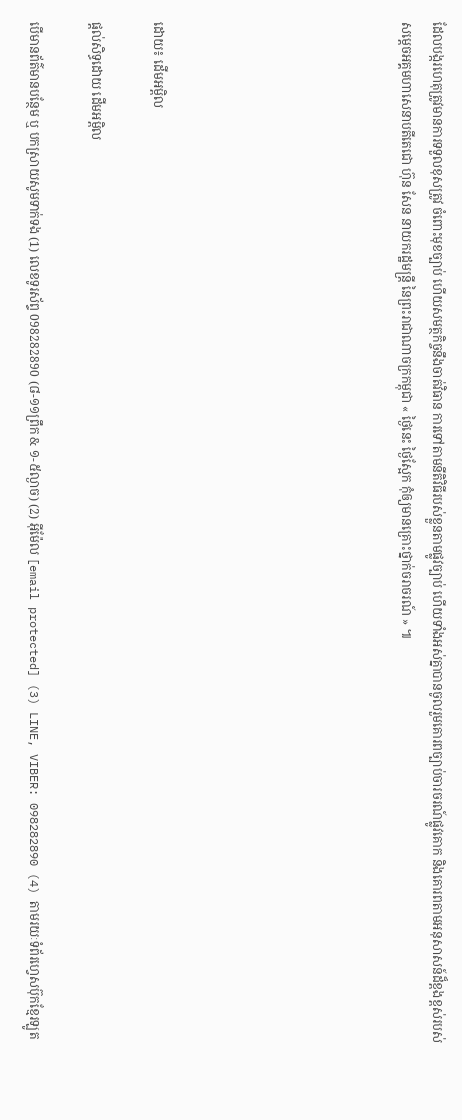ដែលបង្ករហេតុត្រូវមានការទទួលខុសត្រូវ ចំពោះមុខច្បាប់ ហើយសមត្ថកិច្ចនឹងចាត់វិធាន ការទៅតាមនីតិវិធីរបស់ខ្លួនតាមផ្លូវច្បាប់ ហើយទាំងអស់គ្នាបានចូលរួមគោរពច្បាប់ចារចរណ៍ផ្លូវគោក និងគោរពតាមអនុសាសន៍ដ៏ខ្ពងខ្ពស់របស់ សម្ដេចអគ្គមហាសេនាបតីតេជោ ហ៊ុន សែន នាយករដ្ឋមន្ត្រី នៃព្រះរាជាណាចក្រកម្ពុជា « ថ្ងៃនេះ ថ្ងៃស្អែក កុំឲ្យមានគ្រោះថ្នាក់ចរាចរណ៍ » ៕







ដោយ៖ ដើមអម្ពិល

ផ្តល់សិទ្ធដោយ ដើមអម្ពិល

បើមានព័ត៌មានបន្ថែម ឬ បកស្រាយសូមទាក់ទង (1) លេខទូរស័ព្ទ 098282890 (៨-១១ព្រឹក & ១-៥ល្ងាច) (2) អ៊ីម៉ែល [email protected] (3) LINE, VIBER: 098282890 (4) តាមរយៈទំព័រហ្វេសប៊ុកខ្មែរឡូត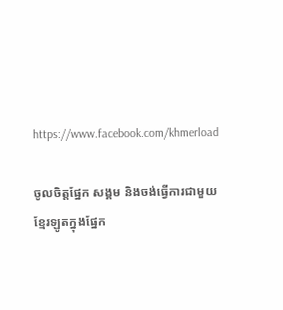https://www.facebook.com/khmerload

ចូលចិត្តផ្នែក សង្គម និងចង់ធ្វើការជាមួយខ្មែរឡូតក្នុងផ្នែក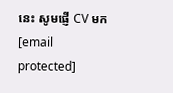នេះ សូមផ្ញើ CV មក [email protected]